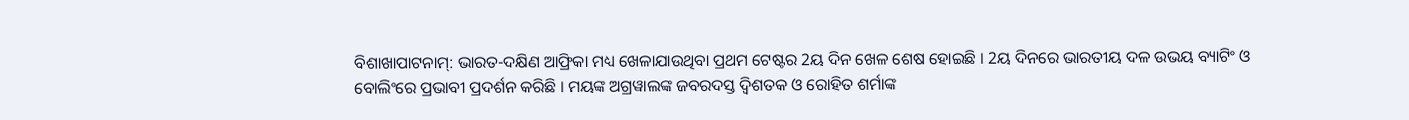ବିଶାଖାପାଟନାମ୍: ଭାରତ-ଦକ୍ଷିଣ ଆଫ୍ରିକା ମଧ୍ୟ ଖେଳାଯାଉଥିବା ପ୍ରଥମ ଟେଷ୍ଟର 2ୟ ଦିନ ଖେଳ ଶେଷ ହୋଇଛି । 2ୟ ଦିନରେ ଭାରତୀୟ ଦଳ ଉଭୟ ବ୍ୟାଟିଂ ଓ ବୋଲିଂରେ ପ୍ରଭାବୀ ପ୍ରଦର୍ଶନ କରିଛି । ମୟଙ୍କ ଅଗ୍ରୱାଲଙ୍କ ଜବରଦସ୍ତ ଦ୍ବିଶତକ ଓ ରୋହିତ ଶର୍ମାଙ୍କ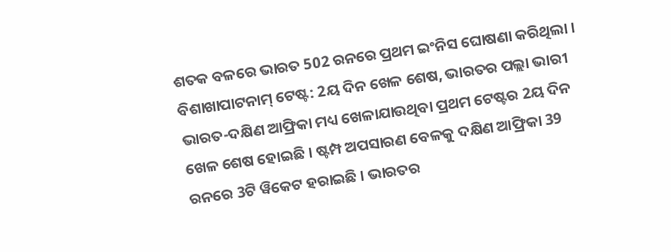ଶତକ ବଳରେ ଭାରତ 502 ରନରେ ପ୍ରଥମ ଇଂନିସ ଘୋଷଣା କରିଥିଲା ।
ବିଶାଖାପାଟନାମ୍ ଟେଷ୍ଟ: 2ୟ ଦିନ ଖେଳ ଶେଷ, ଭାରତର ପଲ୍ଲା ଭାରୀ
ଭାରତ-ଦକ୍ଷିଣ ଆଫ୍ରିକା ମଧ୍ୟ ଖେଳାଯାଉଥିବା ପ୍ରଥମ ଟେଷ୍ଟର 2ୟ ଦିନ ଖେଳ ଶେଷ ହୋଇଛି । ଷ୍ଟମ୍ପ ଅପସାରଣ ବେଳକୁ ଦକ୍ଷିଣ ଆଫ୍ରିକା 39 ରନରେ 3ଟି ୱିକେଟ ହରାଇଛି । ଭାରତର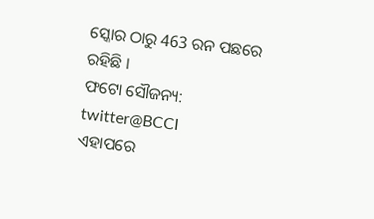ସ୍କୋର ଠାରୁ 463 ରନ ପଛରେ ରହିଛି ।
ଫଟୋ ସୌଜନ୍ୟ: twitter@BCCI
ଏହାପରେ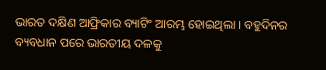ଭାରତ ଦକ୍ଷିଣ ଆଫ୍ରିକାର ବ୍ୟାଟିଂ ଆରମ୍ଭ ହୋଇଥିଲା । ବହୁଦିନର ବ୍ୟବଧାନ ପରେ ଭାରତୀୟ ଦଳକୁ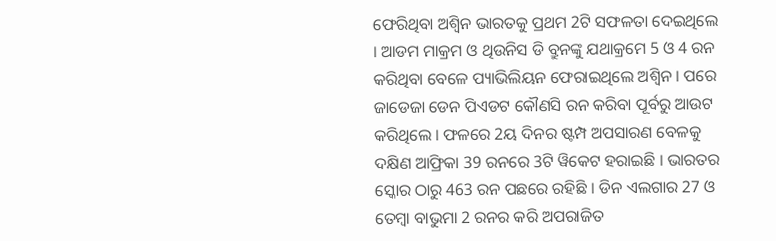ଫେରିଥିବା ଅଶ୍ବିନ ଭାରତକୁ ପ୍ରଥମ 2ଟି ସଫଳତା ଦେଇଥିଲେ । ଆଡମ ମାକ୍ରମ ଓ ଥିଉନିସ ଡି ବ୍ରୁନଙ୍କୁ ଯଥାକ୍ରମେ 5 ଓ 4 ରନ କରିଥିବା ବେଳେ ପ୍ୟାଭିଲିୟନ ଫେରାଇଥିଲେ ଅଶ୍ବିନ । ପରେ ଜାଡେଜା ଡେନ ପିଏଡଟ କୌଣସି ରନ କରିବା ପୂର୍ବରୁ ଆଉଟ କରିଥିଲେ । ଫଳରେ 2ୟ ଦିନର ଷ୍ଟମ୍ପ ଅପସାରଣ ବେଳକୁ ଦକ୍ଷିଣ ଆଫ୍ରିକା 39 ରନରେ 3ଟି ୱିକେଟ ହରାଇଛି । ଭାରତର ସ୍କୋର ଠାରୁ 463 ରନ ପଛରେ ରହିଛି । ଡିନ ଏଲଗାର 27 ଓ ତେମ୍ବା ବାଭୁମା 2 ରନର କରି ଅପରାଜିତ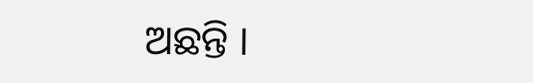ଅଛନ୍ତି ।